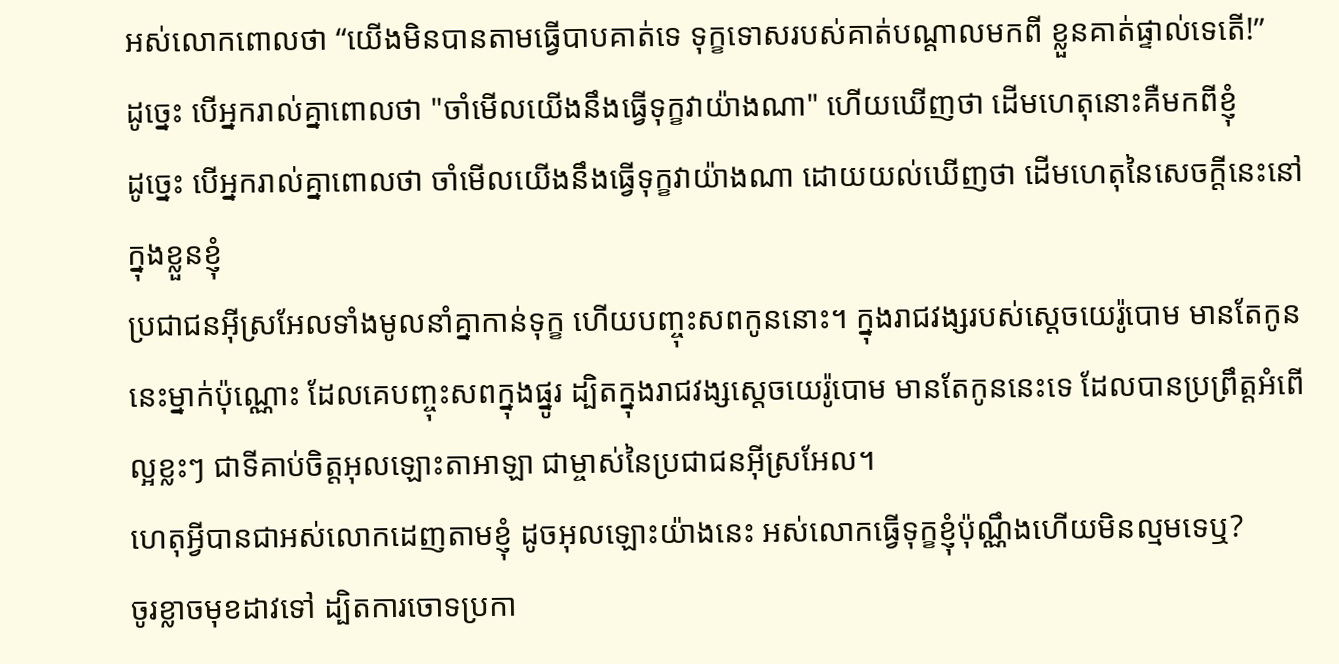អស់លោកពោលថា “យើងមិនបានតាមធ្វើបាបគាត់ទេ ទុក្ខទោសរបស់គាត់បណ្ដាលមកពី ខ្លួនគាត់ផ្ទាល់ទេតើ!”
ដូច្នេះ បើអ្នករាល់គ្នាពោលថា "ចាំមើលយើងនឹងធ្វើទុក្ខវាយ៉ាងណា" ហើយឃើញថា ដើមហេតុនោះគឺមកពីខ្ញុំ
ដូច្នេះ បើអ្នករាល់គ្នាពោលថា ចាំមើលយើងនឹងធ្វើទុក្ខវាយ៉ាងណា ដោយយល់ឃើញថា ដើមហេតុនៃសេចក្ដីនេះនៅក្នុងខ្លួនខ្ញុំ
ប្រជាជនអ៊ីស្រអែលទាំងមូលនាំគ្នាកាន់ទុក្ខ ហើយបញ្ចុះសពកូននោះ។ ក្នុងរាជវង្សរបស់ស្តេចយេរ៉ូបោម មានតែកូននេះម្នាក់ប៉ុណ្ណោះ ដែលគេបញ្ចុះសពក្នុងផ្នូរ ដ្បិតក្នុងរាជវង្សស្តេចយេរ៉ូបោម មានតែកូននេះទេ ដែលបានប្រព្រឹត្តអំពើល្អខ្លះៗ ជាទីគាប់ចិត្តអុលឡោះតាអាឡា ជាម្ចាស់នៃប្រជាជនអ៊ីស្រអែល។
ហេតុអ្វីបានជាអស់លោកដេញតាមខ្ញុំ ដូចអុលឡោះយ៉ាងនេះ អស់លោកធ្វើទុក្ខខ្ញុំប៉ុណ្ណឹងហើយមិនល្មមទេឬ?
ចូរខ្លាចមុខដាវទៅ ដ្បិតការចោទប្រកា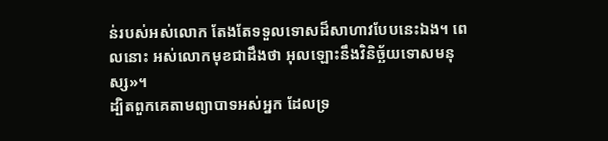ន់របស់អស់លោក តែងតែទទួលទោសដ៏សាហាវបែបនេះឯង។ ពេលនោះ អស់លោកមុខជាដឹងថា អុលឡោះនឹងវិនិច្ឆ័យទោសមនុស្ស»។
ដ្បិតពួកគេតាមព្យាបាទអស់អ្នក ដែលទ្រ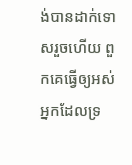ង់បានដាក់ទោសរួចហើយ ពួកគេធ្វើឲ្យអស់អ្នកដែលទ្រ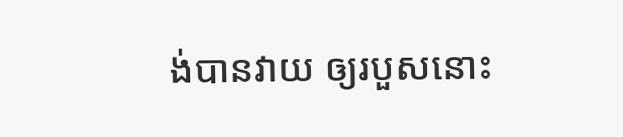ង់បានវាយ ឲ្យរបួសនោះ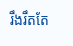រឹងរឹតតែ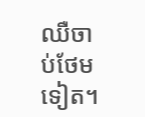ឈឺចាប់ថែមទៀត។